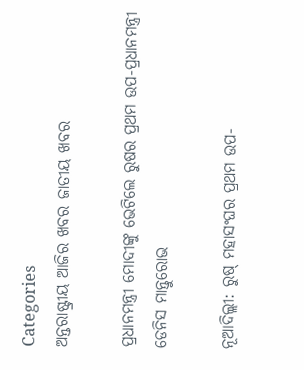Categories
ଅନ୍ତରାଷ୍ଟ୍ରୀୟ ଆଜିର ଖବର ଜାତୀୟ ଖବର

ପ୍ରଧାନମନ୍ତ୍ରୀ ମୋଦୀଙ୍କୁ ଭେଟିଲେ ରୁଷର ପ୍ରଥମ ଉପ-ପ୍ରଧାନମନ୍ତ୍ରୀ ଡେନିସ ମାନ୍ତୁରୋଭ

ନୂଆଦିଲ୍ଲୀ: ରୁଷ୍ ମହାସଂଘର ପ୍ରଥମ ଉପ-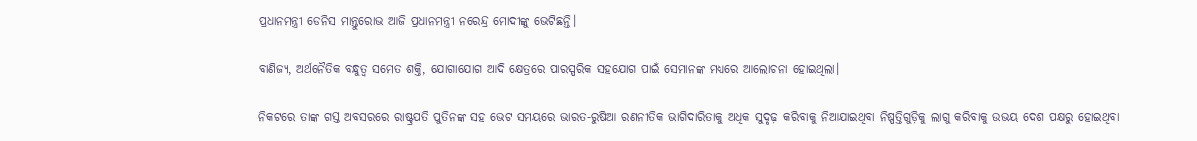ପ୍ରଧାନମନ୍ତ୍ରୀ ଡେନିସ ମାନ୍ତୁରୋଭ ଆଜି ପ୍ରଧାନମନ୍ତ୍ରୀ ନରେନ୍ଦ୍ର ମୋଦୀଙ୍କୁ ଭେଟିଛନ୍ତି।

ବାଣିଜ୍ୟ, ଅର୍ଥନୈତିକ ବନ୍ଧୁତ୍ୱ ସମେତ ଶକ୍ତି, ଯୋଗାଯୋଗ ଆଦି କ୍ଷେତ୍ରରେ ପାରସ୍ପରିକ ସହଯୋଗ ପାଇଁ ସେମାନଙ୍କ ମଧ୍ୟରେ ଆଲୋଚନା ହୋଇଥିଲା।

ନିକଟରେ ତାଙ୍କ ଗସ୍ତ ଅବସରରେ ରାଷ୍ଟ୍ରପତି ପୁତିନଙ୍କ ସହ ଭେଟ ସମୟରେ ଭାରତ-ରୁଷିଆ ରଣନୀତିକ ଭାଗିଦାରିତାକୁ ଅଧିକ ସୁଦୃଢ଼ କରିବାକୁ ନିଆଯାଇଥିବା ନିଷ୍ପତ୍ତିଗୁଡ଼ିକୁ ଲାଗୁ କରିବାକୁ ଉଭୟ ଦେଶ ପକ୍ଷରୁ ହୋଇଥିବା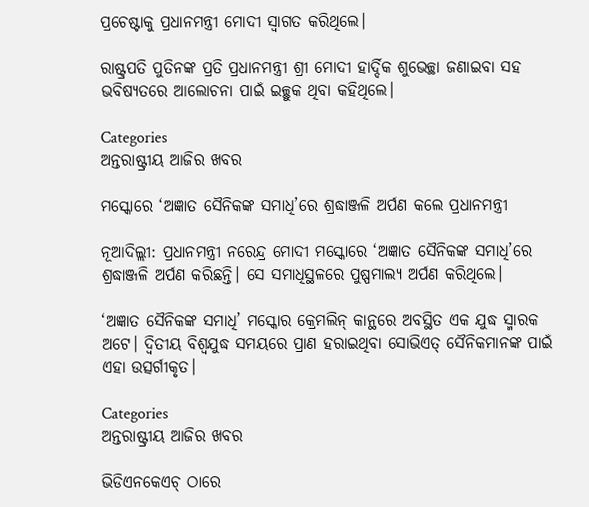ପ୍ରଚେଷ୍ଟାକୁ ପ୍ରଧାନମନ୍ତ୍ରୀ ମୋଦୀ ସ୍ୱାଗତ କରିଥିଲେ।

ରାଷ୍ଟ୍ରପତି ପୁତିନଙ୍କ ପ୍ରତି ପ୍ରଧାନମନ୍ତ୍ରୀ ଶ୍ରୀ ମୋଦୀ ହାର୍ଦ୍ଦିକ ଶୁଭେଚ୍ଛା ଜଣାଇବା ସହ ଭବିଷ୍ୟତରେ ଆଲୋଚନା ପାଇଁ ଇଚ୍ଛୁକ ଥିବା କହିଥିଲେ।

Categories
ଅନ୍ତରାଷ୍ଟ୍ରୀୟ ଆଜିର ଖବର

ମସ୍କୋରେ ‘ଅଜ୍ଞାତ ସୈନିକଙ୍କ ସମାଧି’ରେ ଶ୍ରଦ୍ଧାଞ୍ଜଳି ଅର୍ପଣ କଲେ ପ୍ରଧାନମନ୍ତ୍ରୀ

ନୂଆଦିଲ୍ଲୀ: ପ୍ରଧାନମନ୍ତ୍ରୀ ନରେନ୍ଦ୍ର ମୋଦୀ ମସ୍କୋରେ ‘ଅଜ୍ଞାତ ସୈନିକଙ୍କ ସମାଧି’ରେ ଶ୍ରଦ୍ଧାଞ୍ଜଳି ଅର୍ପଣ କରିଛନ୍ତି। ସେ ସମାଧିସ୍ଥଳରେ ପୁଷ୍ପମାଲ୍ୟ ଅର୍ପଣ କରିଥିଲେ।

‘ଅଜ୍ଞାତ ସୈନିକଙ୍କ ସମାଧି’ ମସ୍କୋର କ୍ରେମଲିନ୍ କାନ୍ଥରେ ଅବସ୍ଥିତ ଏକ ଯୁଦ୍ଧ ସ୍ମାରକ ଅଟେ। ଦ୍ୱିତୀୟ ବିଶ୍ୱଯୁଦ୍ଧ ସମୟରେ ପ୍ରାଣ ହରାଇଥିବା ସୋଭିଏତ୍ ସୈନିକମାନଙ୍କ ପାଇଁ ଏହା ଉତ୍ସର୍ଗୀକୃତ।

Categories
ଅନ୍ତରାଷ୍ଟ୍ରୀୟ ଆଜିର ଖବର

ଭିଡିଏନକେଏଚ୍‍ ଠାରେ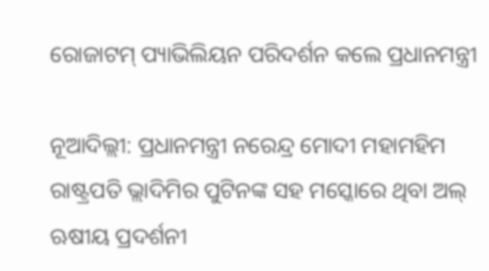ରୋଜାଟମ୍ ପ୍ୟାଭିଲିୟନ ପରିଦର୍ଶନ କଲେ ପ୍ରଧାନମନ୍ତ୍ରୀ

ନୂଆଦିଲ୍ଲୀ: ପ୍ରଧାନମନ୍ତ୍ରୀ ନରେନ୍ଦ୍ର ମୋଦୀ ମହାମହିମ ରାଷ୍ଟ୍ରପତି ଭ୍ଲାଦିମିର ପୁଟିନଙ୍କ ସହ ମସ୍କୋରେ ଥିବା ଅଲ୍‍ ଋଷୀୟ ପ୍ରଦର୍ଶନୀ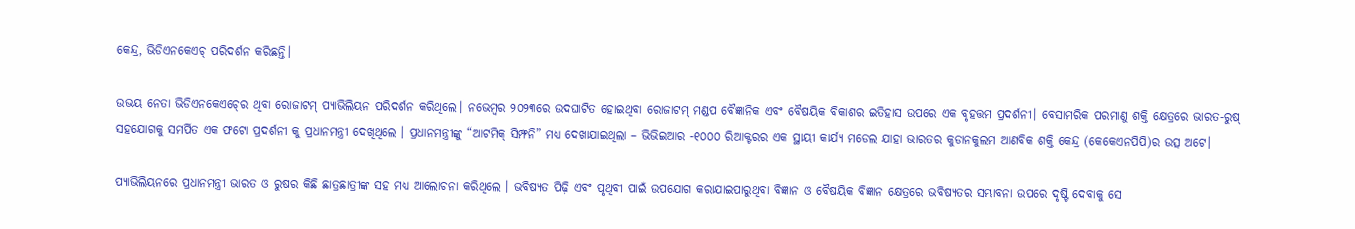କେନ୍ଦ୍ର, ଭିଡିଏନକେଏଚ୍ ପରିଦର୍ଶନ କରିଛନ୍ତି।

ଉଭୟ ନେତା ଭିଡିଏନକେଏଚ୍‍ରେ ଥିବା ରୋଜାଟମ୍ ପ୍ୟାଭିଲିୟନ ପରିଦର୍ଶନ କରିଥିଲେ। ନଭେମ୍ବର ୨୦୨୩ରେ ଉଦଘାଟିତ ହୋଇଥିବା ରୋଜାଟମ୍ ମଣ୍ଡପ ବୈଜ୍ଞାନିକ ଏବଂ ବୈଷୟିକ ବିକାଶର ଇତିହାସ ଉପରେ ଏକ ବୃହତ୍ତମ ପ୍ରଦର୍ଶନୀ। ବେସାମରିକ ପରମାଣୁ ଶକ୍ତି କ୍ଷେତ୍ରରେ ଭାରତ-ରୁଷ୍ ସହଯୋଗକୁ ସମର୍ପିତ ଏକ ଫଟୋ ପ୍ରଦର୍ଶନୀ କୁ ପ୍ରଧାନମନ୍ତ୍ରୀ ଦେଖିଥିଲେ । ପ୍ରଧାନମନ୍ତ୍ରୀଙ୍କୁ “ଆଟମିକ୍ ସିମ୍ଫନି” ମଧ୍ୟ ଦେଖାଯାଇଥିଲା – ଭିଭିଇଆର -୧୦୦୦ ରିଆକ୍ଟରର ଏକ ସ୍ଥାୟୀ କାର୍ଯ୍ୟ ମଡେଲ ଯାହା ଭାରତର କୁଡାନକୁଲମ ଆଣବିକ ଶକ୍ତି କେନ୍ଦ୍ର (କେକେଏନପିପି)ର ଉତ୍ସ ଅଟେ।

ପ୍ୟାଭିଲିୟନରେ ପ୍ରଧାନମନ୍ତ୍ରୀ ଭାରତ ଓ ରୁଷର କିଛି ଛାତ୍ରଛାତ୍ରୀଙ୍କ ସହ ମଧ୍ୟ ଆଲୋଚନା କରିଥିଲେ । ଭବିଷ୍ୟତ ପିଢ଼ି ଏବଂ ପୃଥିବୀ ପାଇଁ ଉପଯୋଗ କରାଯାଇପାରୁଥିବା ବିଜ୍ଞାନ ଓ ବୈଷୟିକ ବିଜ୍ଞାନ କ୍ଷେତ୍ରରେ ଭବିଷ୍ୟତର ସମ୍ଭାବନା ଉପରେ ଦୃଷ୍ଟି ଦେବାକୁ ସେ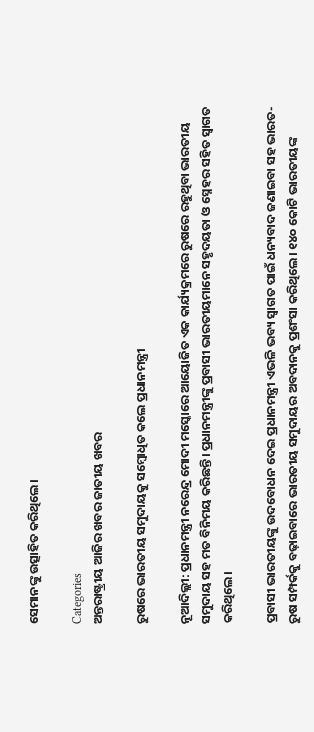ସେମାନଙ୍କୁ ଉତ୍ସାହିତ କରିଥିଲେ।

Categories
ଅନ୍ତରାଷ୍ଟ୍ରୀୟ ଆଜିର ଖବର ଜାତୀୟ ଖବର

ରୁଷରେ ଭାରତୀୟ ସମୁଦାୟକୁ ସମ୍ବୋଧିତ କଲେ ପ୍ରଧାନମନ୍ତ୍ରୀ

ନୂଆଦିଲ୍ଲୀ: ପ୍ରଧାନମନ୍ତ୍ରୀ ନରେନ୍ଦ୍ର ମୋଦୀ ମସ୍କୋରେ ଆୟୋଜିତ ଏକ କାର୍ଯ୍ୟକ୍ରମରେ ରୁଷରେ ରହୁଥିବା ଭାରତୀୟ ସମୁଦାୟ ସହ ମତ ବିନିମୟ କରିଛନ୍ତି। ପ୍ରଧାନମନ୍ତ୍ରୀଙ୍କୁ ପ୍ରବାସୀ ଭାରତୀୟମାନେ ସହୃଦୟତା ଓ ସ୍ନେହର ସହିତ ସ୍ୱାଗତ କରିଥିଲେ।

ପ୍ରବାସୀ ଭାରତୀୟଙ୍କୁ ଉଦବୋଧନ ଦେଇ ପ୍ରଧାନମନ୍ତ୍ରୀ ଏଭଳି ଭବ୍ୟ ସ୍ୱାଗତ ପାଇଁ ଧନ୍ୟବାଦ ଜଣାଇବା ସହ ଭାରତ-ରୁଷ ସମ୍ପର୍କକୁ ବଢ଼ାଇବାରେ ଭାରତୀୟ ସମୁଦାୟର ଅବଦାନକୁ ପ୍ରଶଂସା କରିଥିଲେ। ୧୪୦ କୋଟି ଭାରତୀୟଙ୍କ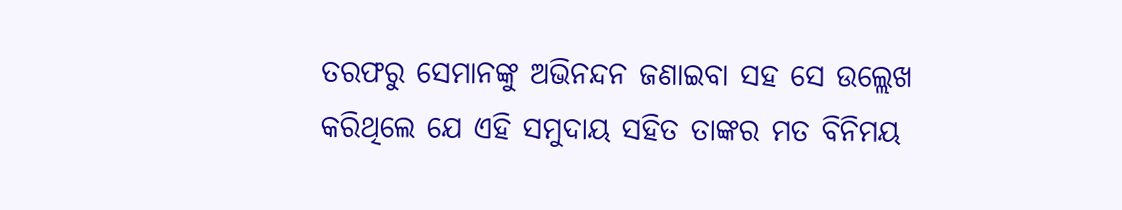ତରଫରୁ ସେମାନଙ୍କୁ ଅଭିନନ୍ଦନ ଜଣାଇବା ସହ ସେ ଉଲ୍ଲେଖ କରିଥିଲେ ଯେ ଏହି ସମୁଦାୟ ସହିତ ତାଙ୍କର ମତ ବିନିମୟ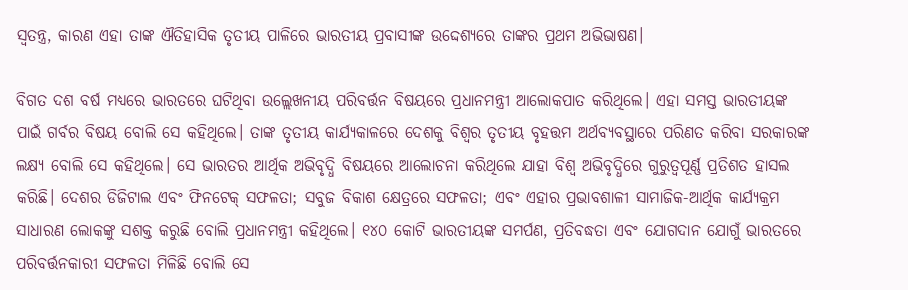ସ୍ୱତନ୍ତ୍ର, କାରଣ ଏହା ତାଙ୍କ ଐତିହାସିକ ତୃତୀୟ ପାଳିରେ ଭାରତୀୟ ପ୍ରବାସୀଙ୍କ ଉଦ୍ଦେଶ୍ୟରେ ତାଙ୍କର ପ୍ରଥମ ଅଭିଭାଷଣ।

ବିଗତ ଦଶ ବର୍ଷ ମଧ୍ୟରେ ଭାରତରେ ଘଟିଥିବା ଉଲ୍ଲେଖନୀୟ ପରିବର୍ତ୍ତନ ବିଷୟରେ ପ୍ରଧାନମନ୍ତ୍ରୀ ଆଲୋକପାତ କରିଥିଲେ। ଏହା ସମସ୍ତ ଭାରତୀୟଙ୍କ ପାଇଁ ଗର୍ବର ବିଷୟ ବୋଲି ସେ କହିଥିଲେ। ତାଙ୍କ ତୃତୀୟ କାର୍ଯ୍ୟକାଳରେ ଦେଶକୁ ବିଶ୍ୱର ତୃତୀୟ ବୃହତ୍ତମ ଅର୍ଥବ୍ୟବସ୍ଥାରେ ପରିଣତ କରିବା ସରକାରଙ୍କ ଲକ୍ଷ୍ୟ ବୋଲି ସେ କହିଥିଲେ। ସେ ଭାରତର ଆର୍ଥିକ ଅଭିବୃଦ୍ଧି ବିଷୟରେ ଆଲୋଚନା କରିଥିଲେ ଯାହା ବିଶ୍ୱ ଅଭିବୃଦ୍ଧିରେ ଗୁରୁତ୍ୱପୂର୍ଣ୍ଣ ପ୍ରତିଶତ ହାସଲ କରିଛି। ଦେଶର ଡିଜିଟାଲ ଏବଂ ଫିନଟେକ୍ ସଫଳତା; ସବୁଜ ବିକାଶ କ୍ଷେତ୍ରରେ ସଫଳତା; ଏବଂ ଏହାର ପ୍ରଭାବଶାଳୀ ସାମାଜିକ-ଆର୍ଥିକ କାର୍ଯ୍ୟକ୍ରମ ସାଧାରଣ ଲୋକଙ୍କୁ ସଶକ୍ତ କରୁଛି ବୋଲି ପ୍ରଧାନମନ୍ତ୍ରୀ କହିଥିଲେ। ୧୪୦ କୋଟି ଭାରତୀୟଙ୍କ ସମର୍ପଣ, ପ୍ରତିବଦ୍ଧତା ଏବଂ ଯୋଗଦାନ ଯୋଗୁଁ ଭାରତରେ ପରିବର୍ତ୍ତନକାରୀ ସଫଳତା ମିଳିଛି ବୋଲି ସେ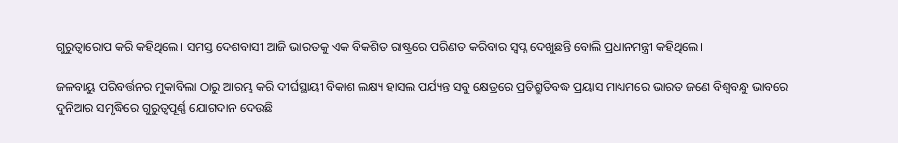ଗୁରୁତ୍ୱାରୋପ କରି କହିଥିଲେ। ସମସ୍ତ ଦେଶବାସୀ ଆଜି ଭାରତକୁ ଏକ ବିକଶିତ ରାଷ୍ଟ୍ରରେ ପରିଣତ କରିବାର ସ୍ୱପ୍ନ ଦେଖୁଛନ୍ତି ବୋଲି ପ୍ରଧାନମନ୍ତ୍ରୀ କହିଥିଲେ।

ଜଳବାୟୁ ପରିବର୍ତ୍ତନର ମୁକାବିଲା ଠାରୁ ଆରମ୍ଭ କରି ଦୀର୍ଘସ୍ଥାୟୀ ବିକାଶ ଲକ୍ଷ୍ୟ ହାସଲ ପର୍ଯ୍ୟନ୍ତ ସବୁ କ୍ଷେତ୍ରରେ ପ୍ରତିଶ୍ରୁତିବଦ୍ଧ ପ୍ରୟାସ ମାଧ୍ୟମରେ ଭାରତ ଜଣେ ବିଶ୍ୱବନ୍ଧୁ ଭାବରେ ଦୁନିଆର ସମୃଦ୍ଧିରେ ଗୁରୁତ୍ୱପୂର୍ଣ୍ଣ ଯୋଗଦାନ ଦେଉଛି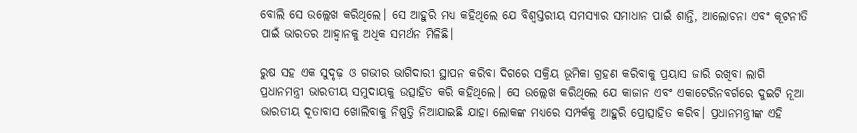ବୋଲି ସେ ଉଲ୍ଲେଖ କରିଥିଲେ। ସେ ଆହୁରି ମଧ୍ୟ କହିଥିଲେ ଯେ ବିଶ୍ୱସ୍ତରୀୟ ସମସ୍ୟାର ସମାଧାନ ପାଇଁ ଶାନ୍ତି, ଆଲୋଚନା ଏବଂ କୂଟନୀତି ପାଇଁ ଭାରତର ଆହ୍ୱାନକୁ ଅଧିକ ସମର୍ଥନ ମିଳିଛି।

ରୁଷ ସହ ଏକ ସୁଦୃଢ଼ ଓ ଗଭୀର ଭାଗିଦାରୀ ସ୍ଥାପନ କରିବା ଦିଗରେ ସକ୍ରିୟ ଭୂମିକା ଗ୍ରହଣ କରିବାକୁ ପ୍ରୟାସ ଜାରି ରଖିବା ଲାଗି ପ୍ରଧାନମନ୍ତ୍ରୀ ଭାରତୀୟ ସମୁଦାୟକୁ ଉତ୍ସାହିତ କରି କହିଥିଲେ। ସେ ଉଲ୍ଲେଖ କରିଥିଲେ ଯେ କାଜାନ ଏବଂ ଏକାଟେରିନବର୍ଗରେ ଦୁଇଟି ନୂଆ ଭାରତୀୟ ଦୂତାବାସ ଖୋଲିବାକୁ ନିଷ୍ପତ୍ତି ନିଆଯାଇଛି ଯାହା ଲୋକଙ୍କ ମଧ୍ୟରେ ସମ୍ପର୍କକୁ ଆହୁରି ପ୍ରୋତ୍ସାହିତ କରିବ। ପ୍ରଧାନମନ୍ତ୍ରୀଙ୍କ ଏହି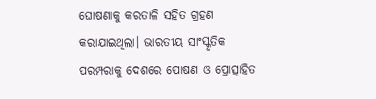ଘୋଷଣାକୁ କରତାଳି ସହିତ ଗ୍ରହଣ କରାଯାଇଥିଲା। ଭାରତୀୟ ସାଂସ୍କୃତିକ ପରମ୍ପରାକୁ ଦେଶରେ ପୋଷଣ ଓ ପ୍ରୋତ୍ସାହିତ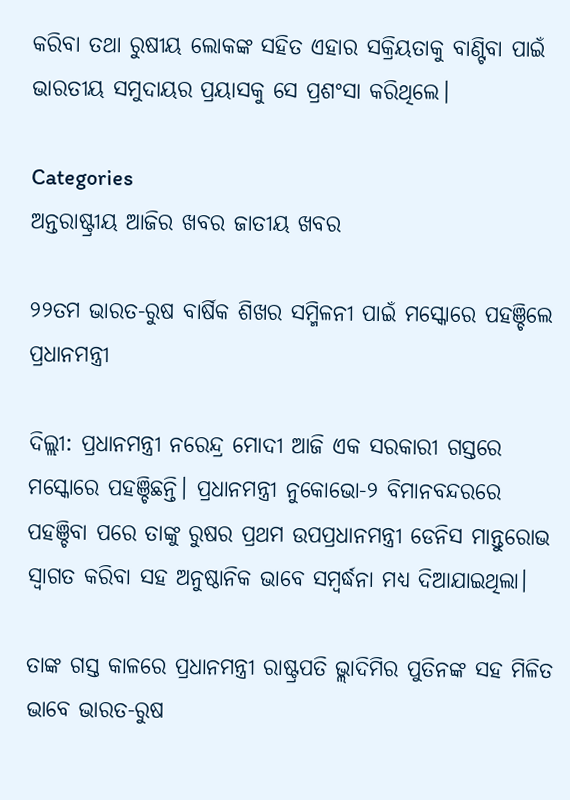କରିବା ତଥା ରୁଷୀୟ ଲୋକଙ୍କ ସହିତ ଏହାର ସକ୍ରିୟତାକୁ ବାଣ୍ଟିବା ପାଇଁ ଭାରତୀୟ ସମୁଦାୟର ପ୍ରୟାସକୁ ସେ ପ୍ରଶଂସା କରିଥିଲେ।

Categories
ଅନ୍ତରାଷ୍ଟ୍ରୀୟ ଆଜିର ଖବର ଜାତୀୟ ଖବର

୨୨ତମ ଭାରତ-ରୁଷ ବାର୍ଷିକ ଶିଖର ସମ୍ମିଳନୀ ପାଇଁ ମସ୍କୋରେ ପହଞ୍ଚିଲେ ପ୍ରଧାନମନ୍ତ୍ରୀ

ଦିଲ୍ଲୀ: ପ୍ରଧାନମନ୍ତ୍ରୀ ନରେନ୍ଦ୍ର ମୋଦୀ ଆଜି ଏକ ସରକାରୀ ଗସ୍ତରେ ମସ୍କୋରେ ପହଞ୍ଚିଛନ୍ତି। ପ୍ରଧାନମନ୍ତ୍ରୀ ନୁକୋଭୋ-୨ ବିମାନବନ୍ଦରରେ ପହଞ୍ଚିବା ପରେ ତାଙ୍କୁ ରୁଷର ପ୍ରଥମ ଉପପ୍ରଧାନମନ୍ତ୍ରୀ ଡେନିସ ମାନ୍ତୁରୋଭ ସ୍ୱାଗତ କରିବା ସହ ଅନୁଷ୍ଠାନିକ ଭାବେ ସମ୍ବର୍ଦ୍ଧନା ମଧ୍ୟ ଦିଆଯାଇଥିଲା।

ତାଙ୍କ ଗସ୍ତ କାଳରେ ପ୍ରଧାନମନ୍ତ୍ରୀ ରାଷ୍ଟ୍ରପତି ଭ୍ଲାଦିମିର ପୁତିନଙ୍କ ସହ ମିଳିତ ଭାବେ ଭାରତ-ରୁଷ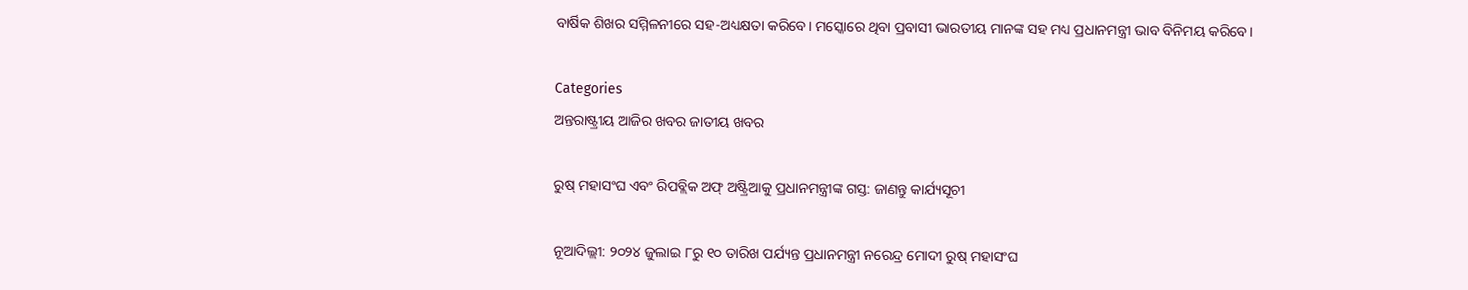ବାର୍ଷିକ ଶିଖର ସମ୍ମିଳନୀରେ ସହ-ଅଧ୍ୟକ୍ଷତା କରିବେ। ମସ୍କୋରେ ଥିବା ପ୍ରବାସୀ ଭାରତୀୟ ମାନଙ୍କ ସହ ମଧ୍ୟ ପ୍ରଧାନମନ୍ତ୍ରୀ ଭାବ ବିନିମୟ କରିବେ।

Categories
ଅନ୍ତରାଷ୍ଟ୍ରୀୟ ଆଜିର ଖବର ଜାତୀୟ ଖବର

ରୁଷ୍ ମହାସଂଘ ଏବଂ ରିପବ୍ଲିକ ଅଫ୍ ଅଷ୍ଟ୍ରିଆକୁ ପ୍ରଧାନମନ୍ତ୍ରୀଙ୍କ ଗସ୍ତ: ଜାଣନ୍ତୁ କାର୍ଯ୍ୟସୂଚୀ

ନୂଆଦିଲ୍ଲୀ: ୨୦୨୪ ଜୁଲାଇ ୮ରୁ ୧୦ ତାରିଖ ପର୍ଯ୍ୟନ୍ତ ପ୍ରଧାନମନ୍ତ୍ରୀ ନରେନ୍ଦ୍ର ମୋଦୀ ରୁଷ୍ ମହାସଂଘ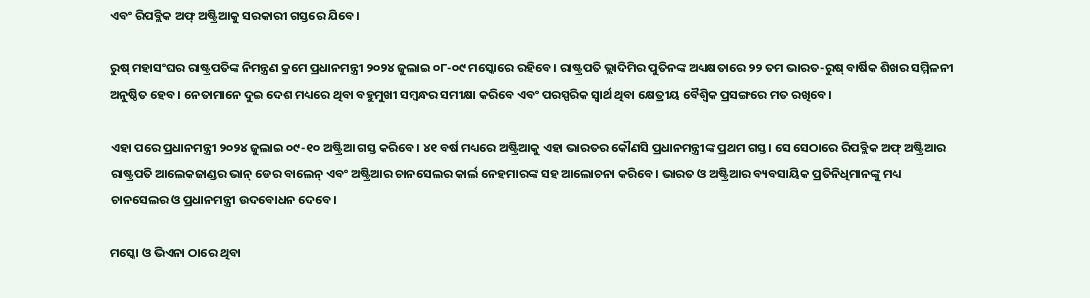ଏବଂ ରିପବ୍ଲିକ ଅଫ୍ ଅଷ୍ଟ୍ରିଆକୁ ସରକାରୀ ଗସ୍ତରେ ଯିବେ।

ରୁଷ୍ ମହାସଂଘର ରାଷ୍ଟ୍ରପତିଙ୍କ ନିମନ୍ତ୍ରଣ କ୍ରମେ ପ୍ରଧାନମନ୍ତ୍ରୀ ୨୦୨୪ ଜୁଲାଇ ୦୮-୦୯ ମସ୍କୋରେ ରହିବେ। ରାଷ୍ଟ୍ରପତି ଭ୍ଲାଦିମିର ପୁତିନଙ୍କ ଅଧ୍ୟକ୍ଷତାରେ ୨୨ ତମ ଭାରତ-ରୁଷ୍ ବାର୍ଷିକ ଶିଖର ସମ୍ମିଳନୀ ଅନୁଷ୍ଠିତ ହେବ। ନେତାମାନେ ଦୁଇ ଦେଶ ମଧ୍ୟରେ ଥିବା ବହୁମୁଖୀ ସମ୍ବନ୍ଧର ସମୀକ୍ଷା କରିବେ ଏବଂ ପରସ୍ପରିକ ସ୍ୱାର୍ଥ ଥିବା କ୍ଷେତ୍ରୀୟ ବୈଶ୍ୱିକ ପ୍ରସଙ୍ଗରେ ମତ ରଖିବେ।

ଏହା ପରେ ପ୍ରଧାନମନ୍ତ୍ରୀ ୨୦୨୪ ଜୁଲାଇ ୦୯-୧୦ ଅଷ୍ଟ୍ରିଆ ଗସ୍ତ କରିବେ। ୪୧ ବର୍ଷ ମଧ୍ୟରେ ଅଷ୍ଟ୍ରିଆକୁ ଏହା ଭାରତର କୌଣସି ପ୍ରଧାନମନ୍ତ୍ରୀଙ୍କ ପ୍ରଥମ ଗସ୍ତ। ସେ ସେଠାରେ ରିପବ୍ଲିକ ଅଫ୍ ଅଷ୍ଟ୍ରିଆର ରାଷ୍ଟ୍ରପତି ଆଲେକଜାଣ୍ଡର ଭାନ୍ ଡେର ବାଲେନ୍ ଏବଂ ଅଷ୍ଟ୍ରିଆର ଚାନସେଲର କାର୍ଲ ନେହମାରଙ୍କ ସହ ଆଲୋଚନା କରିବେ। ଭାରତ ଓ ଅଷ୍ଟ୍ରିଆର ବ୍ୟବସାୟିକ ପ୍ରତିନିଧିମାନଙ୍କୁ ମଧ୍ୟ ଚାନସେଲର ଓ ପ୍ରଧାନମନ୍ତ୍ରୀ ଉଦବୋଧନ ଦେବେ।

ମସ୍କୋ ଓ ଭିଏନା ଠାରେ ଥିବା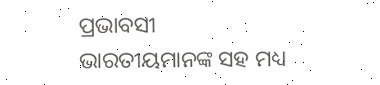ପ୍ରଭାବସୀ ଭାରତୀୟମାନଙ୍କ ସହ ମଧ୍ୟ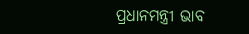ପ୍ରଧାନମନ୍ତ୍ରୀ ଭାବ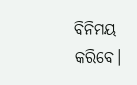ବିନିମୟ କରିବେ।